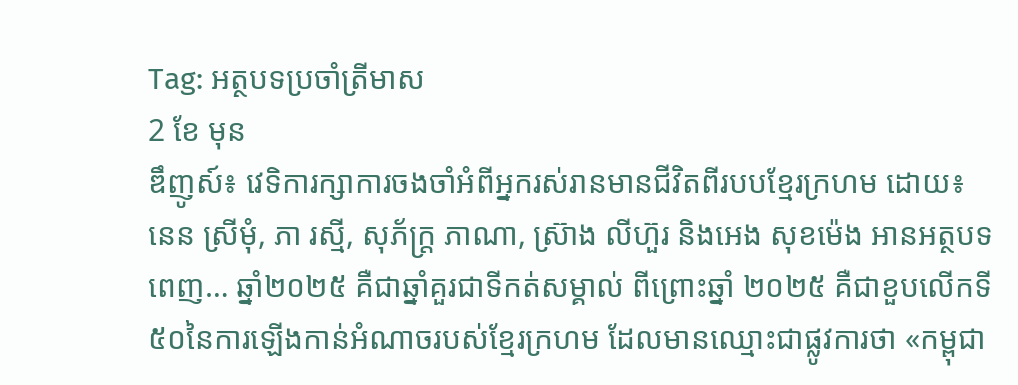Tag: អត្ថបទប្រចាំត្រីមាស
2 ខែ មុន
ឌឹញូស៍៖ វេទិការក្សាការចងចាំអំពីអ្នករស់រានមានជីវិតពីរបបខ្មែរក្រហម ដោយ៖ នេន ស្រីមុំ, ភា រស្មី, សុភ័ក្ត្រ ភាណា, ស្រ៊ាង លីហ៊ួរ និងអេង សុខម៉េង អានអត្ថបទពេញ… ឆ្នាំ២០២៥ គឺជាឆ្នាំគួរជាទីកត់សម្គាល់ ពីព្រោះឆ្នាំ ២០២៥ គឺជាខួបលើកទី៥០នៃការឡើងកាន់អំណាចរបស់ខ្មែរក្រហម ដែលមានឈ្មោះជាផ្លូវការថា «កម្ពុជា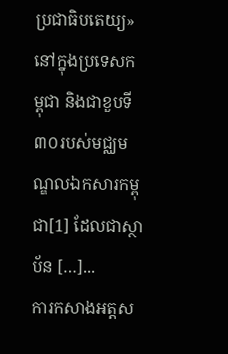ប្រជាធិបតេយ្យ» នៅក្នុងប្រទេសកម្ពុជា និងជាខួបទី៣០របស់មជ្ឈមណ្ឌលឯកសារកម្ពុជា[1] ដែលជាស្ថាប័ន […]...
ការកសាងអត្តស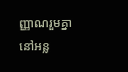ញ្ញាណរួមគ្នានៅអន្ល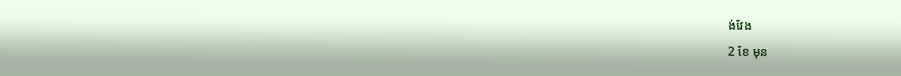ង់វែង
2 ខែ មុន